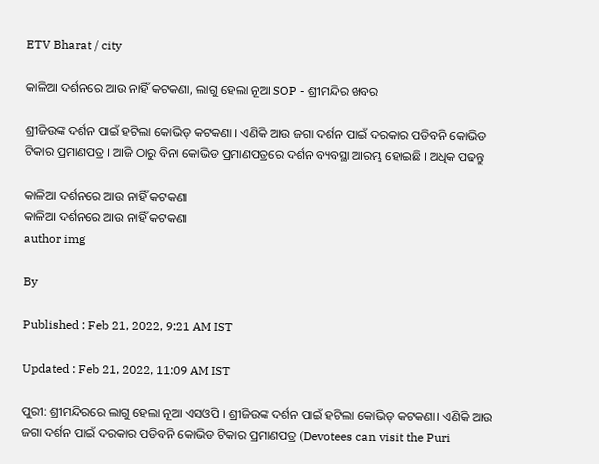ETV Bharat / city

କାଳିଆ ଦର୍ଶନରେ ଆଉ ନାହିଁ କଟକଣା, ଲାଗୁ ହେଲା ନୂଆ SOP - ଶ୍ରୀମନ୍ଦିର ଖବର

ଶ୍ରୀଜିଉଙ୍କ ଦର୍ଶନ ପାଇଁ ହଟିଲା କୋଭିଡ୍ କଟକଣା । ଏଣିକି ଆଉ ଜଗା ଦର୍ଶନ ପାଇଁ ଦରକାର ପଡିବନି କୋଭିଡ ଟିକାର ପ୍ରମାଣପତ୍ର । ଆଜି ଠାରୁ ବିନା କୋଭିଡ ପ୍ରମାଣପତ୍ରରେ ଦର୍ଶନ ବ୍ୟବସ୍ଥା ଆରମ୍ଭ ହୋଇଛି । ଅଧିକ ପଢନ୍ତୁ

କାଳିଆ ଦର୍ଶନରେ ଆଉ ନାହିଁ କଟକଣା
କାଳିଆ ଦର୍ଶନରେ ଆଉ ନାହିଁ କଟକଣା
author img

By

Published : Feb 21, 2022, 9:21 AM IST

Updated : Feb 21, 2022, 11:09 AM IST

ପୁରୀ: ଶ୍ରୀମନ୍ଦିରରେ ଲାଗୁ ହେଲା ନୂଆ ଏସଓପି । ଶ୍ରୀଜିଉଙ୍କ ଦର୍ଶନ ପାଇଁ ହଟିଲା କୋଭିଡ୍ କଟକଣା। ଏଣିକି ଆଉ ଜଗା ଦର୍ଶନ ପାଇଁ ଦରକାର ପଡିବନି କୋଭିଡ ଟିକାର ପ୍ରମାଣପତ୍ର (Devotees can visit the Puri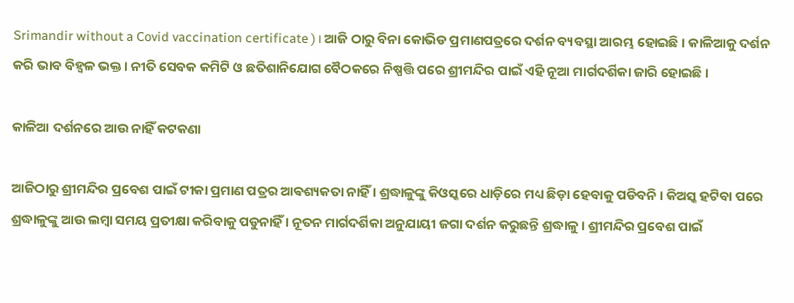Srimandir without a Covid vaccination certificate ) । ଆଜି ଠାରୁ ବିନା କୋଭିଡ ପ୍ରମାଣପତ୍ରରେ ଦର୍ଶନ ବ୍ୟବସ୍ଥା ଆରମ୍ଭ ହୋଇଛି । କାଳିଆକୁ ଦର୍ଶନ କରି ଭାବ ବିହ୍ବଳ ଭକ୍ତ । ନୀତି ସେବକ କମିଟି ଓ ଛତିଶାନିଯୋଗ ବୈଠକରେ ନିଷ୍ପତ୍ତି ପରେ ଶ୍ରୀମନ୍ଦିର ପାଇଁ ଏହି ନୂଆ ମାର୍ଗଦର୍ଶିକା ଜାରି ହୋଇଛି।

କାଳିଆ ଦର୍ଶନରେ ଆଉ ନାହିଁ କଟକଣା

ଆଜିଠାରୁ ଶ୍ରୀମନ୍ଦିର ପ୍ରବେଶ ପାଇଁ ଟୀକା ପ୍ରମାଣ ପତ୍ରର ଆଵଶ୍ୟକତା ନାହିଁ । ଶ୍ରଦ୍ଧାଳୁଙ୍କୁ କିଓସ୍କରେ ଧାଡ଼ିରେ ମଧ୍ୟ ଛିଡ଼ା ହେବାକୁ ପଡିବନି। କିଅସ୍କ ହଟିବା ପରେ ଶ୍ରଦ୍ଧାଳୁଙ୍କୁ ଆଉ ଲମ୍ବା ସମୟ ପ୍ରତୀକ୍ଷା କରିବାକୁ ପଡୁନାହିଁ । ନୂତନ ମାର୍ଗଦର୍ଶିକା ଅନୁଯାୟୀ ଜଗା ଦର୍ଶନ କରୁଛନ୍ତି ଶ୍ରଦ୍ଧାଳୁ । ଶ୍ରୀମନ୍ଦିର ପ୍ରବେଶ ପାଇଁ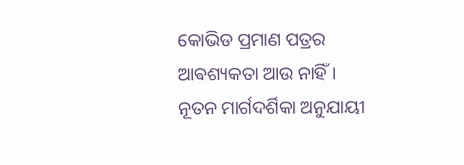କୋଭିଡ ପ୍ରମାଣ ପତ୍ରର ଆଵଶ୍ୟକତା ଆଉ ନାହିଁ । ନୂତନ ମାର୍ଗଦର୍ଶିକା ଅନୁଯାୟୀ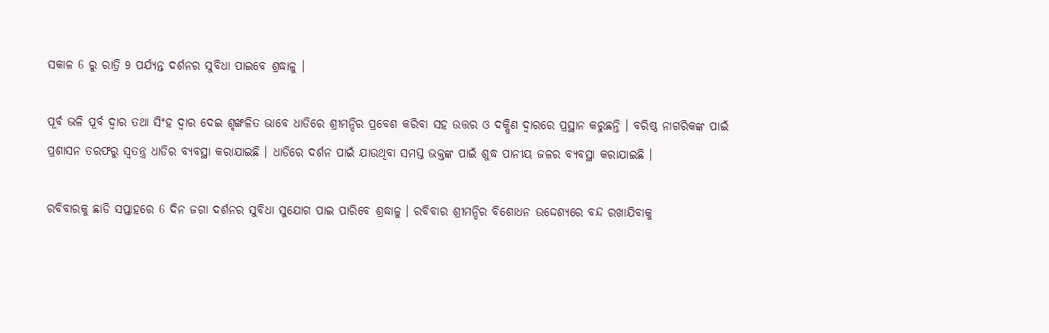ସକାଳ 6 ରୁ ରାତ୍ରି 9 ପର୍ଯ୍ୟନ୍ତ ଦର୍ଶନର ସୁବିଧା ପାଇବେ ଶ୍ରଦ୍ଧାଳୁ ।

ପୂର୍ବ ଭଳି ପୂର୍ବ ଦ୍ବାର ତଥା ସିଂହ ଦ୍ବାର ଦେଇ ଶୃଙ୍ଖଳିତ ଭାବେ ଧାଡିରେ ଶ୍ରୀମନ୍ଦିର ପ୍ରବେଶ କରିବା ସହ ଉତ୍ତର ଓ ଦକ୍ଷିଣ ଦ୍ବାରରେ ପ୍ରସ୍ଥାନ କରୁଛନ୍ତି । ବରିଷ୍ଠ ନାଗରିକଙ୍କ ପାଇଁ ପ୍ରଶାସନ ତରଫରୁ ସ୍ବତନ୍ତ୍ର ଧାଡିର ବ୍ୟବସ୍ଥା କରାଯାଇଛି । ଧାଡିରେ ଦର୍ଶନ ପାଇଁ ଯାଉଥିବା ସମସ୍ତ ଭକ୍ତଙ୍କ ପାଇଁ ଶୁଦ୍ଧ ପାନୀୟ ଜଳର ବ୍ୟବସ୍ଥା କରାଯାଇଛି ।

ରବିବାରକୁ ଛାଡି ସପ୍ତାହରେ 6 ଦିନ ଜଗା ଦର୍ଶନର ସୁବିଧା ସୁଯୋଗ ପାଇ ପାରିବେ ଶ୍ରଦ୍ଧାଳୁ । ରବିବାର ଶ୍ରୀମନ୍ଦିର ବିଶୋଧନ ଉଦ୍ଦେଶ୍ୟରେ ବନ୍ଦ ରଖାଯିବାକୁ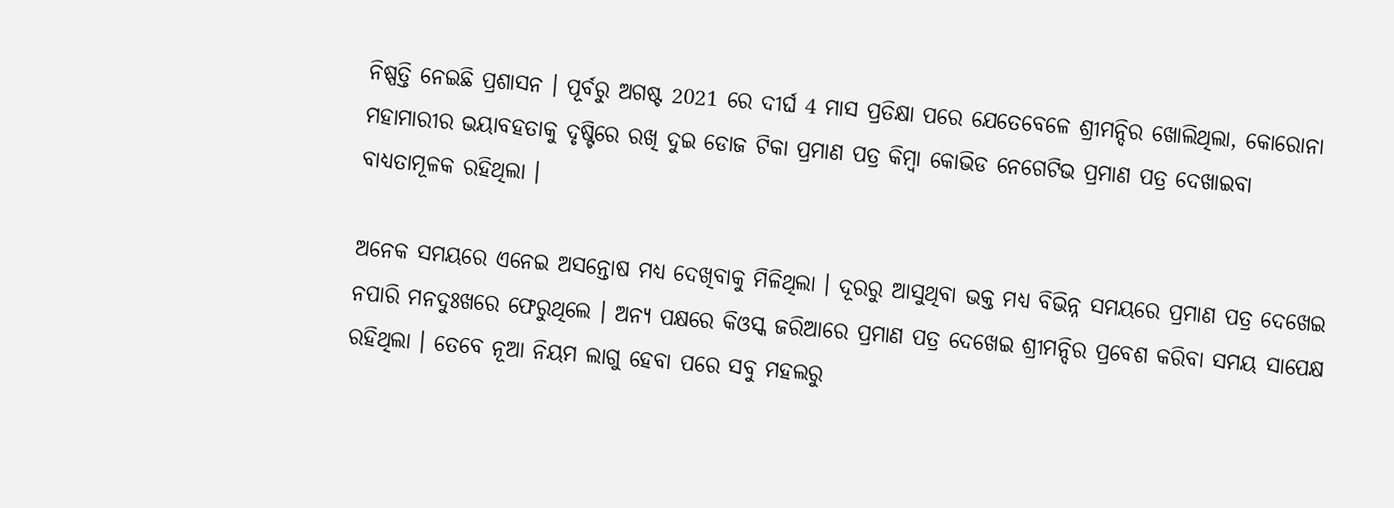ନିଷ୍ପତ୍ତି ନେଇଛି ପ୍ରଶାସନ । ପୂର୍ବରୁ ଅଗଷ୍ଟ 2021 ରେ ଦୀର୍ଘ 4 ମାସ ପ୍ରତିକ୍ଷା ପରେ ଯେତେବେଳେ ଶ୍ରୀମନ୍ଦିର ଖୋଲିଥିଲା, କୋରୋନା ମହାମାରୀର ଭୟାବହତାକୁ ଦୃଷ୍ଟିରେ ରଖି ଦୁଇ ଡୋଜ ଟିକା ପ୍ରମାଣ ପତ୍ର କିମ୍ବା କୋଭିଡ ନେଗେଟିଭ ପ୍ରମାଣ ପତ୍ର ଦେଖାଇବା ବାଧ୍ୟତାମୂଳକ ରହିଥିଲା ।

ଅନେକ ସମୟରେ ଏନେଇ ଅସନ୍ତୋଷ ମଧ୍ୟ ଦେଖିବାକୁ ମିଳିଥିଲା । ଦୂରରୁ ଆସୁଥିବା ଭକ୍ତ ମଧ୍ୟ ବିଭିନ୍ନ ସମୟରେ ପ୍ରମାଣ ପତ୍ର ଦେଖେଇ ନପାରି ମନଦୁଃଖରେ ଫେରୁଥିଲେ । ଅନ୍ୟ ପକ୍ଷରେ କିଓସ୍କ ଜରିଆରେ ପ୍ରମାଣ ପତ୍ର ଦେଖେଇ ଶ୍ରୀମନ୍ଦିର ପ୍ରବେଶ କରିବା ସମୟ ସାପେକ୍ଷ ରହିଥିଲା । ତେବେ ନୂଆ ନିୟମ ଲାଗୁ ହେବା ପରେ ସବୁ ମହଲରୁ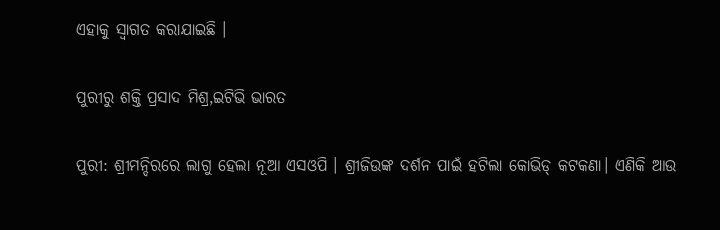ଏହାକୁ ସ୍ବାଗତ କରାଯାଇଛି ।

ପୁରୀରୁ ଶକ୍ତି ପ୍ରସାଦ ମିଶ୍ର,ଇଟିଭି ଭାରତ

ପୁରୀ: ଶ୍ରୀମନ୍ଦିରରେ ଲାଗୁ ହେଲା ନୂଆ ଏସଓପି । ଶ୍ରୀଜିଉଙ୍କ ଦର୍ଶନ ପାଇଁ ହଟିଲା କୋଭିଡ୍ କଟକଣା। ଏଣିକି ଆଉ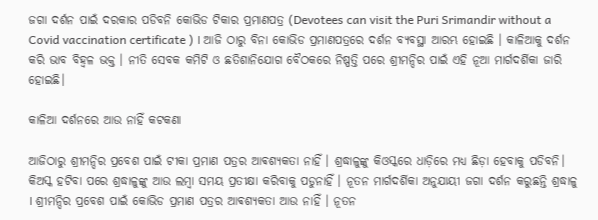ଜଗା ଦର୍ଶନ ପାଇଁ ଦରକାର ପଡିବନି କୋଭିଡ ଟିକାର ପ୍ରମାଣପତ୍ର (Devotees can visit the Puri Srimandir without a Covid vaccination certificate ) । ଆଜି ଠାରୁ ବିନା କୋଭିଡ ପ୍ରମାଣପତ୍ରରେ ଦର୍ଶନ ବ୍ୟବସ୍ଥା ଆରମ୍ଭ ହୋଇଛି । କାଳିଆକୁ ଦର୍ଶନ କରି ଭାବ ବିହ୍ବଳ ଭକ୍ତ । ନୀତି ସେବକ କମିଟି ଓ ଛତିଶାନିଯୋଗ ବୈଠକରେ ନିଷ୍ପତ୍ତି ପରେ ଶ୍ରୀମନ୍ଦିର ପାଇଁ ଏହି ନୂଆ ମାର୍ଗଦର୍ଶିକା ଜାରି ହୋଇଛି।

କାଳିଆ ଦର୍ଶନରେ ଆଉ ନାହିଁ କଟକଣା

ଆଜିଠାରୁ ଶ୍ରୀମନ୍ଦିର ପ୍ରବେଶ ପାଇଁ ଟୀକା ପ୍ରମାଣ ପତ୍ରର ଆଵଶ୍ୟକତା ନାହିଁ । ଶ୍ରଦ୍ଧାଳୁଙ୍କୁ କିଓସ୍କରେ ଧାଡ଼ିରେ ମଧ୍ୟ ଛିଡ଼ା ହେବାକୁ ପଡିବନି। କିଅସ୍କ ହଟିବା ପରେ ଶ୍ରଦ୍ଧାଳୁଙ୍କୁ ଆଉ ଲମ୍ବା ସମୟ ପ୍ରତୀକ୍ଷା କରିବାକୁ ପଡୁନାହିଁ । ନୂତନ ମାର୍ଗଦର୍ଶିକା ଅନୁଯାୟୀ ଜଗା ଦର୍ଶନ କରୁଛନ୍ତି ଶ୍ରଦ୍ଧାଳୁ । ଶ୍ରୀମନ୍ଦିର ପ୍ରବେଶ ପାଇଁ କୋଭିଡ ପ୍ରମାଣ ପତ୍ରର ଆଵଶ୍ୟକତା ଆଉ ନାହିଁ । ନୂତନ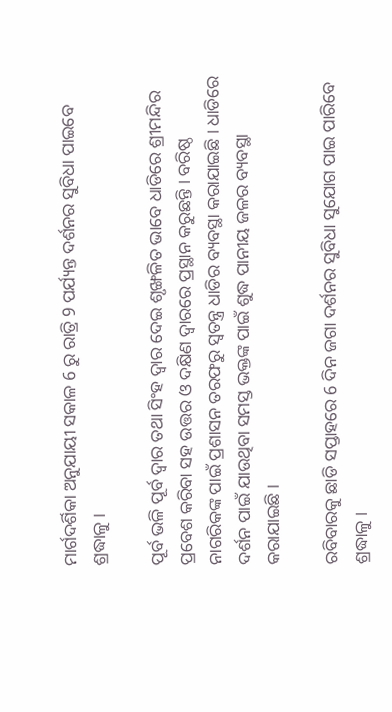ମାର୍ଗଦର୍ଶିକା ଅନୁଯାୟୀ ସକାଳ 6 ରୁ ରାତ୍ରି 9 ପର୍ଯ୍ୟନ୍ତ ଦର୍ଶନର ସୁବିଧା ପାଇବେ ଶ୍ରଦ୍ଧାଳୁ ।

ପୂର୍ବ ଭଳି ପୂର୍ବ ଦ୍ବାର ତଥା ସିଂହ ଦ୍ବାର ଦେଇ ଶୃଙ୍ଖଳିତ ଭାବେ ଧାଡିରେ ଶ୍ରୀମନ୍ଦିର ପ୍ରବେଶ କରିବା ସହ ଉତ୍ତର ଓ ଦକ୍ଷିଣ ଦ୍ବାରରେ ପ୍ରସ୍ଥାନ କରୁଛନ୍ତି । ବରିଷ୍ଠ ନାଗରିକଙ୍କ ପାଇଁ ପ୍ରଶାସନ ତରଫରୁ ସ୍ବତନ୍ତ୍ର ଧାଡିର ବ୍ୟବସ୍ଥା କରାଯାଇଛି । ଧାଡିରେ ଦର୍ଶନ ପାଇଁ ଯାଉଥିବା ସମସ୍ତ ଭକ୍ତଙ୍କ ପାଇଁ ଶୁଦ୍ଧ ପାନୀୟ ଜଳର ବ୍ୟବସ୍ଥା କରାଯାଇଛି ।

ରବିବାରକୁ ଛାଡି ସପ୍ତାହରେ 6 ଦିନ ଜଗା ଦର୍ଶନର ସୁବିଧା ସୁଯୋଗ ପାଇ ପାରିବେ ଶ୍ରଦ୍ଧାଳୁ ।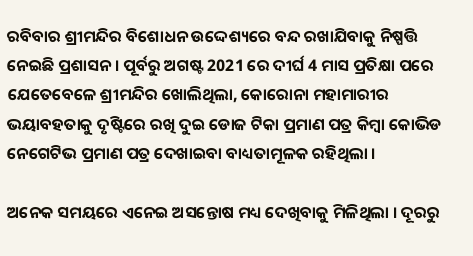ରବିବାର ଶ୍ରୀମନ୍ଦିର ବିଶୋଧନ ଉଦ୍ଦେଶ୍ୟରେ ବନ୍ଦ ରଖାଯିବାକୁ ନିଷ୍ପତ୍ତି ନେଇଛି ପ୍ରଶାସନ । ପୂର୍ବରୁ ଅଗଷ୍ଟ 2021 ରେ ଦୀର୍ଘ 4 ମାସ ପ୍ରତିକ୍ଷା ପରେ ଯେତେବେଳେ ଶ୍ରୀମନ୍ଦିର ଖୋଲିଥିଲା, କୋରୋନା ମହାମାରୀର ଭୟାବହତାକୁ ଦୃଷ୍ଟିରେ ରଖି ଦୁଇ ଡୋଜ ଟିକା ପ୍ରମାଣ ପତ୍ର କିମ୍ବା କୋଭିଡ ନେଗେଟିଭ ପ୍ରମାଣ ପତ୍ର ଦେଖାଇବା ବାଧ୍ୟତାମୂଳକ ରହିଥିଲା ।

ଅନେକ ସମୟରେ ଏନେଇ ଅସନ୍ତୋଷ ମଧ୍ୟ ଦେଖିବାକୁ ମିଳିଥିଲା । ଦୂରରୁ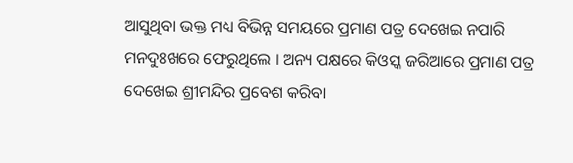ଆସୁଥିବା ଭକ୍ତ ମଧ୍ୟ ବିଭିନ୍ନ ସମୟରେ ପ୍ରମାଣ ପତ୍ର ଦେଖେଇ ନପାରି ମନଦୁଃଖରେ ଫେରୁଥିଲେ । ଅନ୍ୟ ପକ୍ଷରେ କିଓସ୍କ ଜରିଆରେ ପ୍ରମାଣ ପତ୍ର ଦେଖେଇ ଶ୍ରୀମନ୍ଦିର ପ୍ରବେଶ କରିବା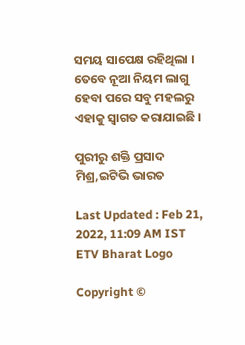ସମୟ ସାପେକ୍ଷ ରହିଥିଲା । ତେବେ ନୂଆ ନିୟମ ଲାଗୁ ହେବା ପରେ ସବୁ ମହଲରୁ ଏହାକୁ ସ୍ବାଗତ କରାଯାଇଛି ।

ପୁରୀରୁ ଶକ୍ତି ପ୍ରସାଦ ମିଶ୍ର,ଇଟିଭି ଭାରତ

Last Updated : Feb 21, 2022, 11:09 AM IST
ETV Bharat Logo

Copyright ©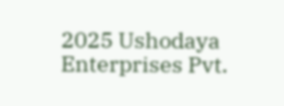2025 Ushodaya Enterprises Pvt.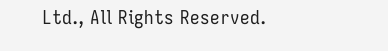Ltd., All Rights Reserved.